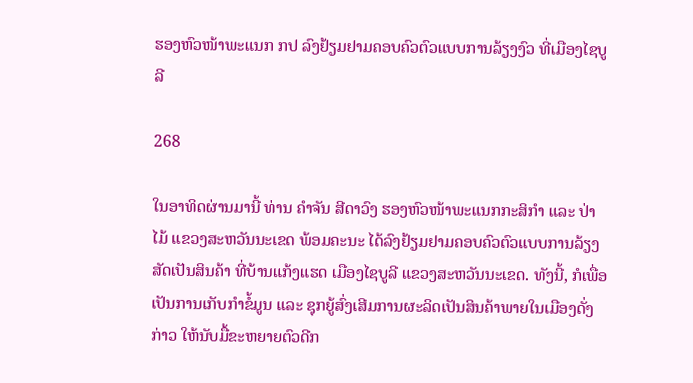ຮອງຫົວໜ້າພະແນກ ກປ ລົງຢ້ຽມຢາມຄອບຄົວຕົວແບບການລ້ຽງງົວ ທີ່ເມືອງໄຊບູລີ

268

ໃນອາທິດຜ່ານມານີ້ ທ່ານ ຄຳຈັນ ສີດາວົງ ຮອງຫົວໜ້າພະແນກກະສິກຳ ແລະ ປ່າໄມ້ ແຂວງສະຫວັນນະເຂດ ພ້ອມຄະນະ ໄດ້ລົງຢ້ຽມຢາມຄອບຄົວຕົວແບບການລ້ຽງສັດເປັນສິນຄ້າ ທີ່ບ້ານແກ້ງແຮດ ເມືອງໄຊບູລີ ແຂວງສະຫວັນນະເຂດ. ທັງນີ້, ກໍເພື່ອເປັນການເກັບກຳຂໍ້ມູນ ແລະ ຊຸກຍູ້ສົ່ງເສີມການຜະລິດເປັນສິນຄ້າພາຍໃນເມືອງດັ່ງກ່າວ ໃຫ້ນັບມື້ຂະຫຍາຍຕົວດີກ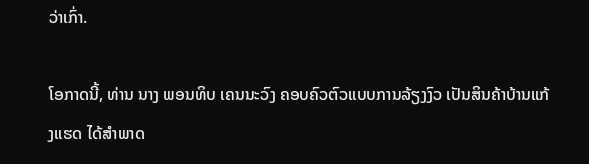ວ່າເກົ່າ.

ໂອກາດນີ້, ທ່ານ ນາງ ພອນທິບ ເຄນນະວົງ ຄອບຄົວຕົວແບບການລ້ຽງງົວ ເປັນສິນຄ້າບ້ານແກ້ງແຮດ ໄດ້ສຳພາດ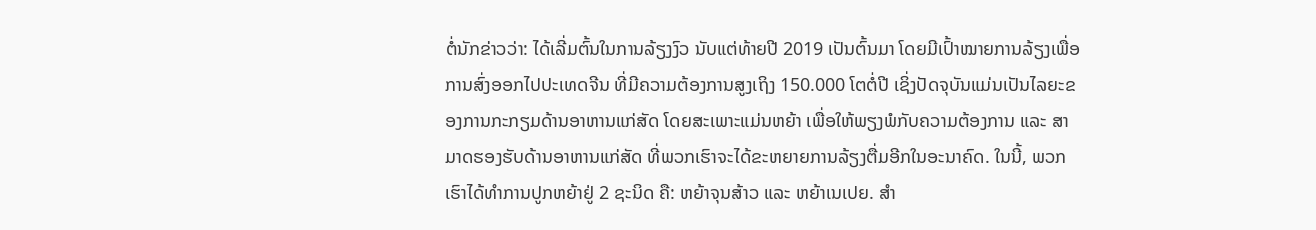ຕໍ່ນັກຂ່າວວ່າ: ໄດ້ເລີ່ມຕົ້ນໃນການລ້ຽງງົວ ນັບແຕ່ທ້າຍປີ 2019 ເປັນຕົ້ນມາ ໂດຍມີເປົ້າໝາຍການລ້ຽງເພື່ອການສົ່ງອອກໄປປະເທດຈີນ ທີ່ມີຄວາມຕ້ອງການສູງເຖິງ 150.000 ໂຕຕໍ່ປີ ເຊິ່ງປັດຈຸບັນແມ່ນເປັນໄລຍະຂອງການກະກຽມດ້ານອາຫານແກ່ສັດ ໂດຍສະເພາະແມ່ນຫຍ້າ ເພື່ອໃຫ້ພຽງພໍກັບຄວາມຕ້ອງການ ແລະ ສາມາດຮອງຮັບດ້ານອາຫານແກ່ສັດ ທີ່ພວກເຮົາຈະໄດ້ຂະຫຍາຍການລ້ຽງຕື່ມອີກໃນອະນາຄົດ. ໃນນີ້, ພວກເຮົາໄດ້ທຳການປູກຫຍ້າຢູ່ 2 ຊະນິດ ຄື: ຫຍ້າຈຸນສ້າວ ແລະ ຫຍ້າເນເປຍ. ສຳ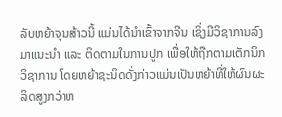ລັບຫຍ້າຈຸນສ້າວນີ້ ແມ່ນໄດ້ນຳເຂົ້າຈາກຈີນ ເຊິ່ງມີວິຊາການລົງມາແນະນຳ ແລະ ຕິດຕາມໃນການປູກ ເພື່ອໃຫ້ຖືກຕາມເຕັກນິກວິຊາການ ໂດຍຫຍ້າຊະນິດດັ່ງກ່າວແມ່ນເປັນຫຍ້າທີ່ໃຫ້ຜົນຜະລິດສູງກວ່າຫ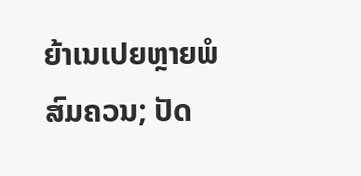ຍ້າເນເປຍຫຼາຍພໍສົມຄວນ; ປັດ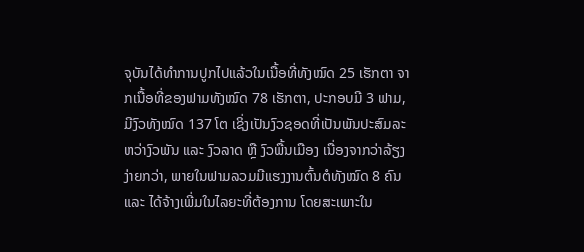ຈຸບັນໄດ້ທຳການປູກໄປແລ້ວໃນເນື້ອທີ່ທັງໝົດ 25 ເຮັກຕາ ຈາກເນື້ອທີ່ຂອງຟາມທັງໝົດ 78 ເຮັກຕາ, ປະກອບມີ 3 ຟາມ, ມີງົວທັງໝົດ 137 ໂຕ ເຊິ່ງເປັນງົວຊອດທີ່ເປັນພັນປະສົມລະຫວ່າງົວພັນ ແລະ ງົວລາດ ຫຼື ງົວພື້ນເມືອງ ເນື່ອງຈາກວ່າລ້ຽງງ່າຍກວ່າ, ພາຍໃນຟາມລວມມີແຮງງານຕົ້ນຕໍທັງໝົດ 8 ຄົນ ແລະ ໄດ້ຈ້າງເພີ່ມໃນໄລຍະທີ່ຕ້ອງການ ໂດຍສະເພາະໃນ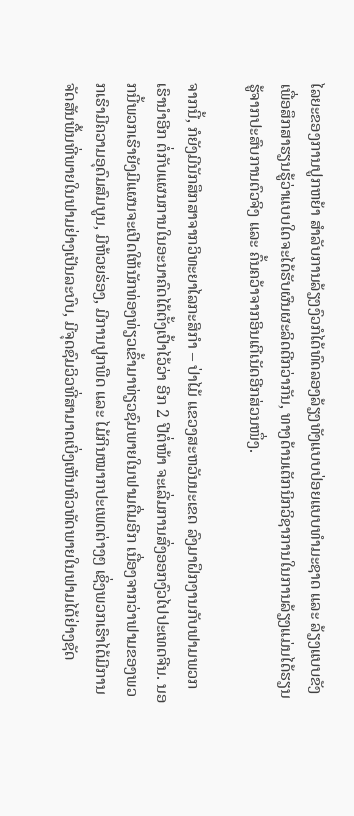ໄລຍະຂອງການປູກຫຍ້າ ສຳລັບການລ້ຽງງົວກໍໄດ້ທົດລອງລ້ຽງທັງແບບປ່ອຍແບບທຳມະຊາດ ແລະ ລ້ຽງແບບຂັງ ເພື່ອສຶກສາຮຽນຮູ້ວ່າແບບໃດຈະໄດ້ຮັບຜົນຜະລິດດີກວ່າກັນ, ທາງດ້ານເຕັກນິກວິຊາການໃນການລ້ຽງແມ່ນໄດ້ຮຽນຮູ້ຈາກປະສົບການຕົວຈິງ ແລະ ຄົ້ນຄວ້າຈາກອິນເຕີເນັດອີກສ່ວນໜຶ່ງ.

ຈາກນີ້, ກໍຍັງມີນັກສຶກສາຈາກວິທະຍາໄລກະສິກຳ – ປ່າໄມ້ ແຂວງສະຫວັນນະເຂດ ລົງມາຝຶກງານກັບຟາມພວກເຮົານຳອີກ ຕໍ່ກັບແຜນການໃນອະນາຄົດໄດ້ຕັ້ງເປົ້າໄວ້ວ່າ ອີກ 2 ປີຕໍ່ໜ້າ ຈະເລີ່ມການສົ່ງອອກງົວໄປປະເທດຈີນ. ນອກນີ້ພວກເຮົາຍັງມີແຜນຈະເປີດໃຫ້ນັກທ່ອງທ່ຽວເຂົ້າມາທ່ຽວຊົມພາຍໃນຟາມຕື່ມອີກ ເນື່ອງຈາກວ່າຟາມຂອງພວກເຮົາມີຄວາມອຸດົມສົມບູນ, ມີຫ້ວຍຮ່ອງ, ມີການປູກພືດ ແລະ ໄມ້ກິນໝາກປະເພດຕ່າງໆ ເຊິ່ງພວກເຮົາໄດ້ມີການຈັດສັນພື້ນທີ່ພາຍໃນຟາມຢ່າງເປັນລະບົບ, ມີຈຸດຊົມວິວທີ່ສາມາດເບິ່ງເຫັນທິວທັດພາຍໃນຟາມໄດ້ຢ່າງຊັດ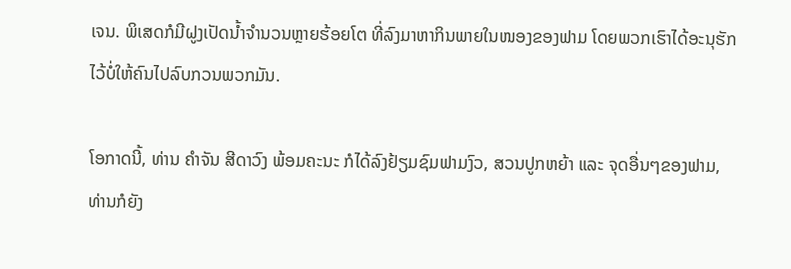ເຈນ. ພິເສດກໍມີຝູງເປັດນ້ຳຈຳນວນຫຼາຍຮ້ອຍໂຕ ທີ່ລົງມາຫາກິນພາຍໃນໜອງຂອງຟາມ ໂດຍພວກເຮົາໄດ້ອະນຸຮັກໄວ້ບໍ່ໃຫ້ຄົນໄປລົບກວນພວກມັນ.

ໂອກາດນີ້, ທ່ານ ຄຳຈັນ ສີດາວົງ ພ້ອມຄະນະ ກໍໄດ້ລົງຢ້ຽມຊົມຟາມງົວ, ສວນປູກຫຍ້າ ແລະ ຈຸດອື່ນໆຂອງຟາມ, ທ່ານກໍຍັງ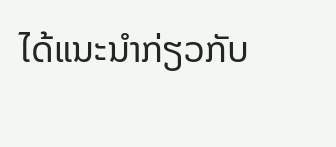ໄດ້ແນະນຳກ່ຽວກັບ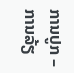ການປູກ – ການລ້ຽ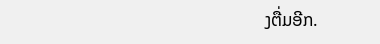ງຕື່ມອີກ.